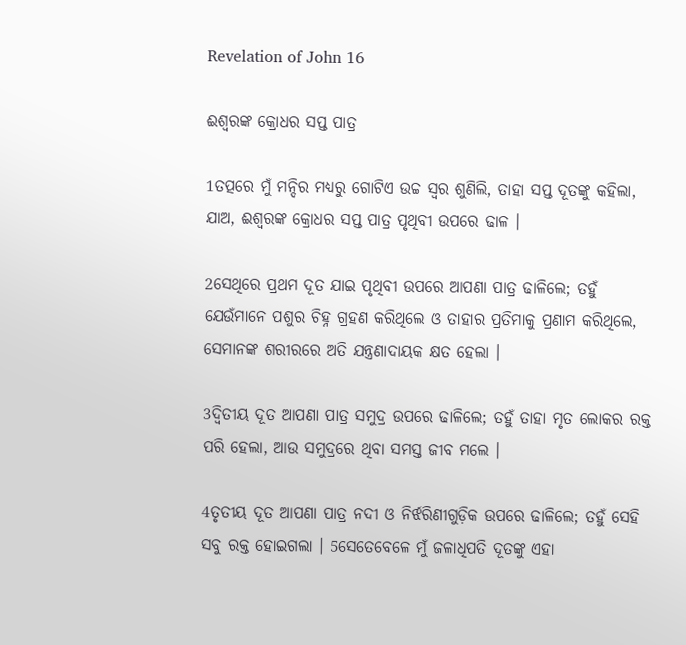Revelation of John 16

ଈଶ୍ୱରଙ୍କ କ୍ରୋଧର ସପ୍ତ ପାତ୍ର

1ତତ୍ପରେ ମୁଁ ମନ୍ଦିର ମଧ୍ୟରୁ ଗୋଟିଏ ଉଚ୍ଚ ସ୍ୱର ଶୁଣିଲି, ତାହା ସପ୍ତ ଦୂତଙ୍କୁ କହିଲା, ଯାଅ, ଈଶ୍ୱରଙ୍କ କ୍ରୋଧର ସପ୍ତ ପାତ୍ର ପୃଥିବୀ ଉପରେ ଢାଳ ।

2ସେଥିରେ ପ୍ରଥମ ଦୂତ ଯାଇ ପୃଥିବୀ ଉପରେ ଆପଣା ପାତ୍ର ଢାଳିଲେ; ତହୁଁ ଯେଉଁମାନେ ପଶୁର ଚିହ୍ନ ଗ୍ରହଣ କରିଥିଲେ ଓ ତାହାର ପ୍ରତିମାକୁ ପ୍ରଣାମ କରିଥିଲେ, ସେମାନଙ୍କ ଶରୀରରେ ଅତି ଯନ୍ତ୍ରଣାଦାୟକ କ୍ଷତ ହେଲା ।

3ଦ୍ୱିତୀୟ ଦୂତ ଆପଣା ପାତ୍ର ସମୁଦ୍ର ଉପରେ ଢାଳିଲେ; ତହୁଁ ତାହା ମୃତ ଲୋକର ରକ୍ତ ପରି ହେଲା, ଆଉ ସମୁଦ୍ରରେ ଥିବା ସମସ୍ତ ଜୀବ ମଲେ ।

4ତୃତୀୟ ଦୂତ ଆପଣା ପାତ୍ର ନଦୀ ଓ ନିର୍ଝରିଣୀଗୁଡ଼ିକ ଉପରେ ଢାଳିଲେ; ତହୁଁ ସେହି ସବୁ ରକ୍ତ ହୋଇଗଲା । 5ସେତେବେଳେ ମୁଁ ଜଳାଧିପତି ଦୂତଙ୍କୁ ଏହା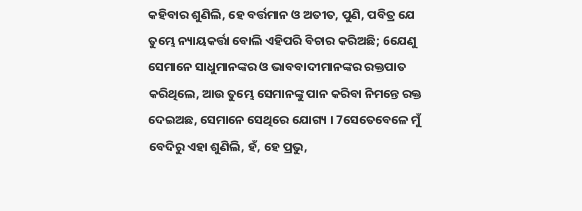କହିବାର ଶୁଣିଲି, ହେ ବର୍ତ୍ତମାନ ଓ ଅତୀତ, ପୁଣି, ପବିତ୍ର ଯେ ତୁମ୍ଭେ ନ୍ୟାୟକର୍ତ୍ତା ବୋଲି ଏହିପରି ବିଚାର କରିଅଛି; 6ଯେଣୁ ସେମାନେ ସାଧୁମାନଙ୍କର ଓ ଭାବବାଦୀମାନଙ୍କର ରକ୍ତପାତ କରିଥିଲେ, ଆଉ ତୁମ୍ଭେ ସେମାନଙ୍କୁ ପାନ କରିବା ନିମନ୍ତେ ରକ୍ତ ଦେଇଅଛ, ସେମାନେ ସେଥିରେ ଯୋଗ୍ୟ । 7ସେତେବେଳେ ମୁଁ ବେଦିରୁ ଏହା ଶୁଣିଲି, ହଁ, ହେ ପ୍ରଭୁ,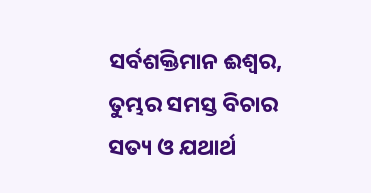ସର୍ବଶକ୍ତିମାନ ଈଶ୍ୱର, ତୁମ୍ଭର ସମସ୍ତ ବିଚାର ସତ୍ୟ ଓ ଯଥାର୍ଥ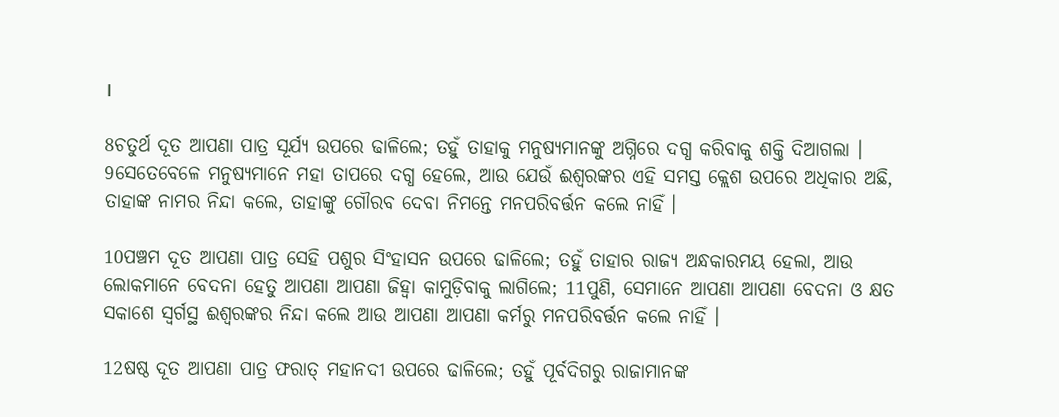।

8ଚତୁର୍ଥ ଦୂତ ଆପଣା ପାତ୍ର ସୂର୍ଯ୍ୟ ଉପରେ ଢାଳିଲେ; ତହୁଁ ତାହାକୁ ମନୁଷ୍ୟମାନଙ୍କୁ ଅଗ୍ନିରେ ଦଗ୍ଧ କରିବାକୁ ଶକ୍ତି ଦିଆଗଲା । 9ସେତେବେଳେ ମନୁଷ୍ୟମାନେ ମହା ତାପରେ ଦଗ୍ଧ ହେଲେ, ଆଉ ଯେଉଁ ଈଶ୍ୱରଙ୍କର ଏହି ସମସ୍ତ କ୍ଲେଶ ଉପରେ ଅଧିକାର ଅଛି, ତାହାଙ୍କ ନାମର ନିନ୍ଦା କଲେ, ତାହାଙ୍କୁ ଗୌରବ ଦେବା ନିମନ୍ତେ ମନପରିବର୍ତ୍ତନ କଲେ ନାହିଁ ।

10ପଞ୍ଚମ ଦୂତ ଆପଣା ପାତ୍ର ସେହି ପଶୁର ସିଂହାସନ ଉପରେ ଢାଳିଲେ; ତହୁଁ ତାହାର ରାଜ୍ୟ ଅନ୍ଧକାରମୟ ହେଲା, ଆଉ ଲୋକମାନେ ବେଦନା ହେତୁ ଆପଣା ଆପଣା ଜିହ୍ୱା କାମୁଡ଼ିବାକୁ ଲାଗିଲେ; 11ପୁଣି, ସେମାନେ ଆପଣା ଆପଣା ବେଦନା ଓ କ୍ଷତ ସକାଶେ ସ୍ୱର୍ଗସ୍ଥ ଈଶ୍ୱରଙ୍କର ନିନ୍ଦା କଲେ ଆଉ ଆପଣା ଆପଣା କର୍ମରୁ ମନପରିବର୍ତ୍ତନ କଲେ ନାହିଁ ।

12ଷଷ୍ଠ ଦୂତ ଆପଣା ପାତ୍ର ଫରାତ୍ ମହାନଦୀ ଉପରେ ଢାଳିଲେ; ତହୁଁ ପୂର୍ବଦିଗରୁ ରାଜାମାନଙ୍କ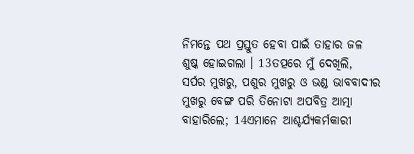ନିମନ୍ତେ ପଥ ପ୍ରସ୍ତୁତ ହେବା ପାଇଁ ତାହାର ଜଳ ଶୁଷ୍କ ହୋଇଗଲା । 13ତତ୍ପରେ ମୁଁ ଦେଖିଲି, ସର୍ପର ମୁଖରୁ, ପଶୁର ମୁଖରୁ ଓ ଭଣ୍ଡ ଭାବବାଦୀର ମୁଖରୁ ବେଙ୍ଗ ପରି ତିନୋଟା ଅପବିତ୍ର ଆତ୍ମା ବାହାରିଲେ; 14ଏମାନେ ଆଶ୍ଚର୍ଯ୍ୟକର୍ମକାରୀ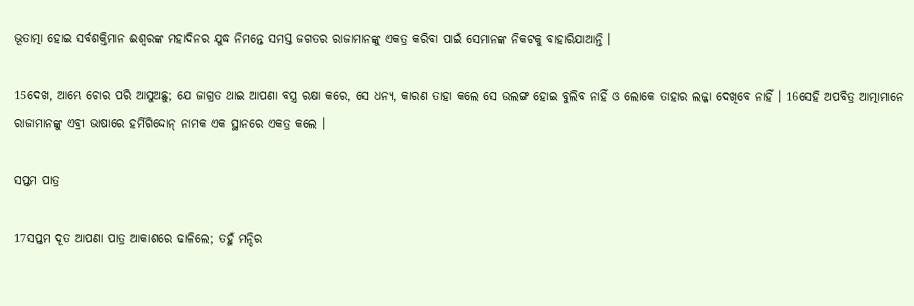ଭୂତାତ୍ମା ହୋଇ ସର୍ବଶକ୍ତିମାନ ଈଶ୍ୱରଙ୍କ ମହାଦିନର ଯୁଦ୍ଧ ନିମନ୍ତେ ସମସ୍ତ ଜଗତର ରାଜାମାନଙ୍କୁ ଏକତ୍ର କରିବା ପାଇଁ ସେମାନଙ୍କ ନିକଟକୁ ବାହାରିଯାଆନ୍ତି ।

15ଦେଖ, ଆମ୍ଭେ ଚୋର ପରି ଆସୁଅଛୁ; ଯେ ଜାଗ୍ରତ ଥାଇ ଆପଣା ବସ୍ତ୍ର ରକ୍ଷା କରେ, ସେ ଧନ୍ୟ, କାରଣ ତାହା କଲେ ସେ ଉଲଙ୍ଗ ହୋଇ ବୁଲିବ ନାହିଁ ଓ ଲୋକେ ତାହାର ଲଜ୍ଜା ଦେଖିବେ ନାହିଁ । 16ସେହି ଅପବିତ୍ର ଆତ୍ମାମାନେ ରାଜାମାନଙ୍କୁ ଏବ୍ରୀ ଭାଷାରେ ହର୍ମିଗିଦ୍ଦୋନ୍ ନାମକ ଏକ ସ୍ଥାନରେ ଏକତ୍ର କଲେ ।

ସପ୍ତମ ପାତ୍ର

17ସପ୍ତମ ଦୂତ ଆପଣା ପାତ୍ର ଆକାଶରେ ଢାଳିଲେ; ତହୁଁ ମନ୍ଦିର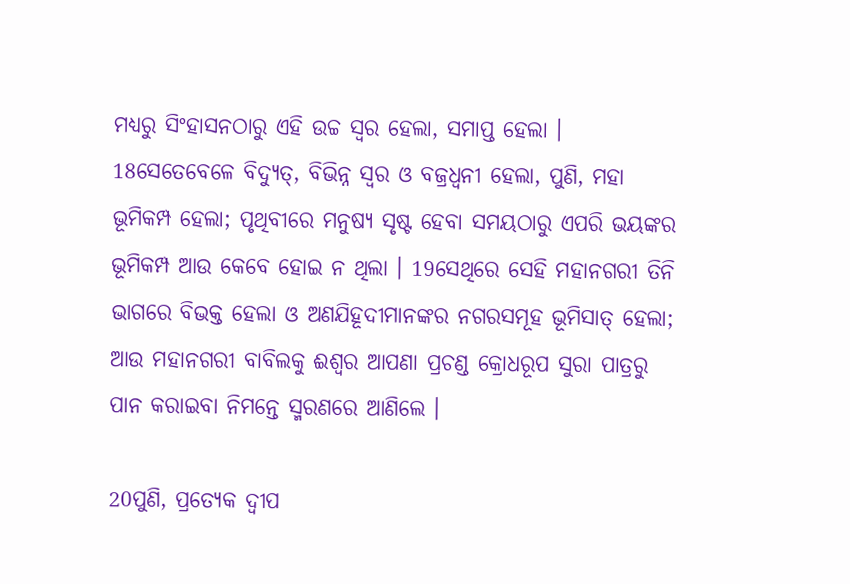ମଧ୍ୟରୁ ସିଂହାସନଠାରୁ ଏହି ଉଚ୍ଚ ସ୍ୱର ହେଲା, ସମାପ୍ତ ହେଲା । 18ସେତେବେଳେ ବିଦ୍ୟୁତ୍, ବିଭିନ୍ନ ସ୍ୱର ଓ ବଜ୍ରଧ୍ୱନୀ ହେଲା, ପୁଣି, ମହା ଭୂମିକମ୍ପ ହେଲା; ପୃଥିବୀରେ ମନୁଷ୍ୟ ସୃଷ୍ଟ ହେବା ସମୟଠାରୁ ଏପରି ଭୟଙ୍କର ଭୂମିକମ୍ପ ଆଉ କେବେ ହୋଇ ନ ଥିଲା । 19ସେଥିରେ ସେହି ମହାନଗରୀ ତିନି ଭାଗରେ ବିଭକ୍ତ ହେଲା ଓ ଅଣଯିହୂଦୀମାନଙ୍କର ନଗରସମୂହ ଭୂମିସାତ୍ ହେଲା; ଆଉ ମହାନଗରୀ ବାବିଲକୁ ଈଶ୍ୱର ଆପଣା ପ୍ରଚଣ୍ଡ କ୍ରୋଧରୂପ ସୁରା ପାତ୍ରରୁ ପାନ କରାଇବା ନିମନ୍ତେ ସ୍ମରଣରେ ଆଣିଲେ ।

20ପୁଣି, ପ୍ରତ୍ୟେକ ଦ୍ୱୀପ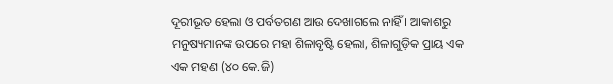ଦୂରୀଭୂତ ହେଲା ଓ ପର୍ବତଗଣ ଆଉ ଦେଖାଗଲେ ନାହିଁ । ଆକାଶରୁ ମନୁଷ୍ୟମାନଙ୍କ ଉପରେ ମହା ଶିଳାବୃଷ୍ଟି ହେଲା, ଶିଳାଗୁଡ଼ିକ ପ୍ରାୟ ଏକ ଏକ ମହଣ (୪୦ କେ.ଜି)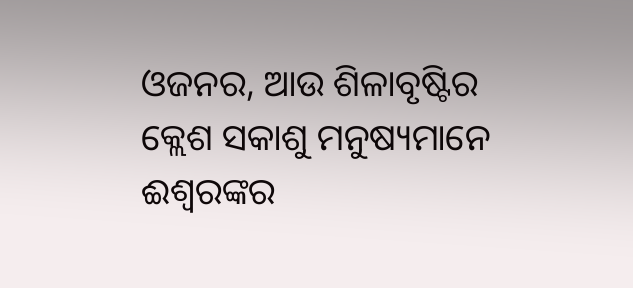ଓଜନର, ଆଉ ଶିଳାବୃଷ୍ଟିର କ୍ଲେଶ ସକାଶୁ ମନୁଷ୍ୟମାନେ ଈଶ୍ୱରଙ୍କର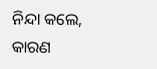ନିନ୍ଦା କଲେ, କାରଣ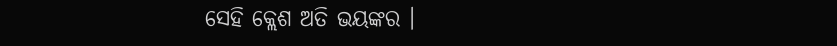ସେହି କ୍ଲେଶ ଅତି ଭୟଙ୍କର ।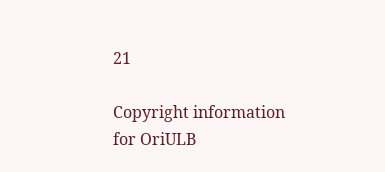21

Copyright information for OriULB